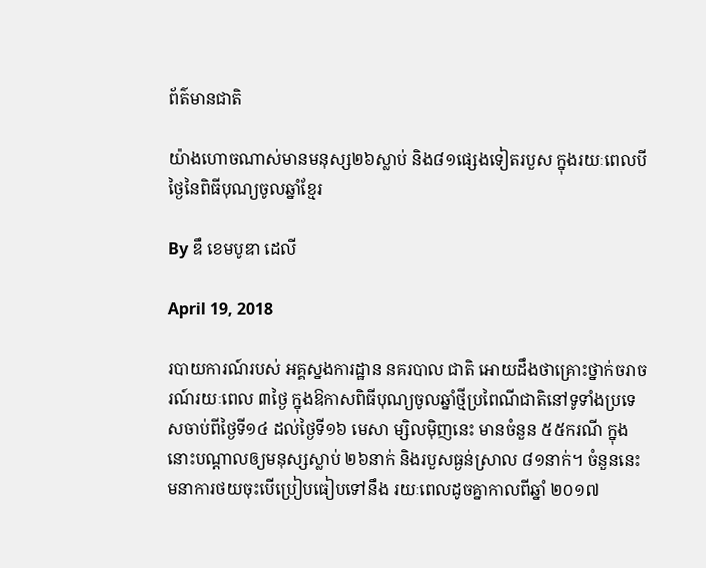ព័ត៌មានជាតិ

យ៉ាងហោចណាស់មានមនុស្ស២៦ស្លាប់ និង៨១ផ្សេងទៀតរបួស ក្នុងរយៈពេលបីថ្ងៃនៃពិធីបុណ្យចូលឆ្នាំខ្មែរ

By ឌឹ ខេមបូឌា ដេលី

April 19, 2018

របាយការណ៍របស់ អគ្គស្នងការដ្ឋាន នគរបាល ជាតិ អោយដឹងថាគ្រោះថ្នាក់ចរាចរណ៍រយៈពេល ៣ថ្ងៃ ក្នុងឱកាសពិធីបុណ្យចូលឆ្នាំថ្មីប្រពៃណីជាតិនៅទូទាំងប្រទេសចាប់ពីថ្ងៃទី១៤ ដល់ថ្ងៃទី១៦ មេសា ម្សិលម៉ិញនេះ មានចំនួន ៥៥ករណី ក្នុងនោះបណ្តាលឲ្យមនុស្សស្លាប់ ២៦នាក់ និងរបួសធ្ងន់ស្រាល ៨១នាក់។ ចំនួននេះមនាការថយចុះបើប្រៀបធៀបទៅនឹង រយៈពេលដូចគ្នាកាលពីឆ្នាំ ២០១៧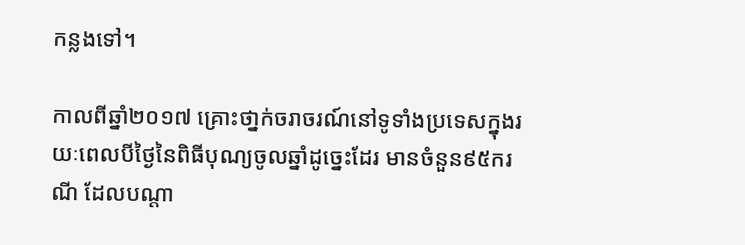កន្លងទៅ។

កាលពីឆ្នាំ២០១៧ គ្រោះថា្នក់ចរាចរណ៍នៅទូទាំងប្រទេសក្នុងរយៈពេលបីថ្ងៃនៃពិធីបុណ្យចូលឆ្នាំដូច្នេះដែរ មានចំនួន៩៥ករណី ដែលបណ្តា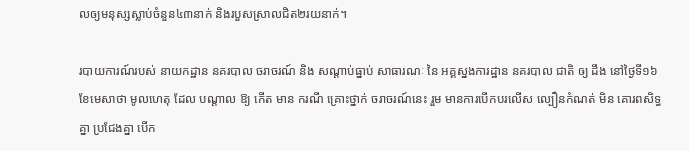លឲ្យមនុស្សស្លាប់ចំនួន៤៣នាក់ និងរបួសស្រាលជិត២រយនាក់។

របាយការណ៍របស់ នាយកដ្ឋាន នគរបាល ចរាចរណ៍ និង សណ្តាប់ធ្នាប់ សាធារណៈ នៃ អគ្គស្នងការដ្ឋាន នគរបាល ជាតិ ឲ្យ ដឹង នៅថ្ងៃទី១៦ ខែមេសាថា មូលហេតុ ដែល បណ្តាល ឱ្យ កើត មាន ករណី គ្រោះថ្នាក់ ចរាចរណ៍នេះ រួម មានការបើកបរលើស ល្បឿនកំណត់ មិន គោរពសិទ្ធគ្នា ប្រជែងគ្នា បើក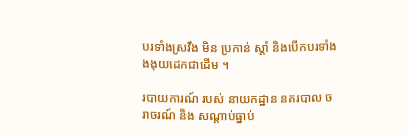បរទាំងស្រវឹង មិន ប្រកាន់ ស្តាំ និងបើកបរទាំងងងុយដេកជាដើម ។

របាយការណ៍ របស់ នាយកដ្ឋាន នគរបាល ចរាចរណ៍ និង សណ្ដាប់ធ្នាប់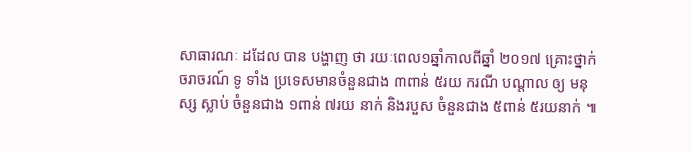សាធារណៈ ដដែល បាន បង្ហាញ ថា រយៈពេល១ឆ្នាំកាលពីឆ្នាំ ២០១៧ គ្រោះថ្នាក់ ចរាចរណ៍ ទូ ទាំង ប្រទេសមានចំនួនជាង ៣ពាន់ ៥រយ ករណី បណ្ដាល ឲ្យ មនុស្ស ស្លាប់ ចំនួនជាង ១ពាន់ ៧រយ នាក់ និងរបួស ចំនួនជាង ៥ពាន់ ៥រយនាក់ ៕